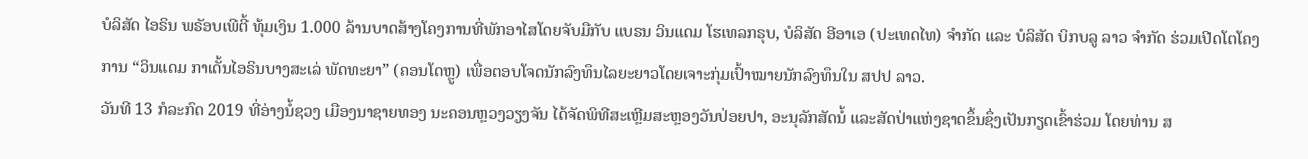ບໍລິສັດ ໄອຣິນ ພຣັອບເພີຕີ້ ທຸ້ມເງິນ 1.000 ລ້ານບາດສ້າງໂຄງການທີ່ພັກອາໄສໂດຍຈັບມືກັບ ແບຣນ ວິນແດມ ໂຮເທລກຣຸບ, ບໍລິສັດ ອີອາເອ (ປະເທດໄທ) ຈໍາກັດ ແລະ ບໍລິສັດ ບິກບລູ ລາວ ຈໍາກັດ ຮ່ວມເປີດໂຕໂຄງການ “ວິນແດມ ກາເດັ້ນໄອຣິນບາງສະເລ່ ພັດທະຍາ” (ຄອນໂດຫຼູ) ເພື່ອຕອບໂຈດນັກລົງທຶນໄລຍະຍາວໂດຍເຈາະກຸ່ມເປົ້າໝາຍນັກລົງທຶນໃນ ສປປ ລາວ.
ວັນທີ 13 ກໍລະກົດ 2019 ທີ່ອ່າງນໍ້ຊວງ ເມືອງນາຊາຍທອງ ນະຄອນຫຼວງວຽງຈັນ ໄດ້ຈັດພິທີສະເຫຼີມສະຫຼອງວັນປ່ອຍປາ, ອະນຸລັກສັດນໍ້ ແລະສັດປ່າແຫ່ງຊາດຂຶ້ນຊຶ່ງເປັນກຽດເຂົ້າຮ່ວມ ໂດຍທ່ານ ສ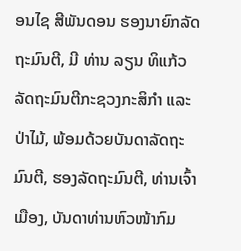ອນໄຊ ສີພັນດອນ ຮອງນາຍົກລັດຖະມົນຕີ, ມີ ທ່ານ ລຽນ ທິແກ້ວ ລັດຖະມົນຕີກະຊວງກະສິກຳ ແລະ ປ່າໄມ້, ພ້ອມດ້ວຍບັນດາລັດຖະມົນຕີ, ຮອງລັດຖະມົນຕີ, ທ່ານເຈົ້າເມືອງ, ບັນດາທ່ານຫົວໜ້າກົມ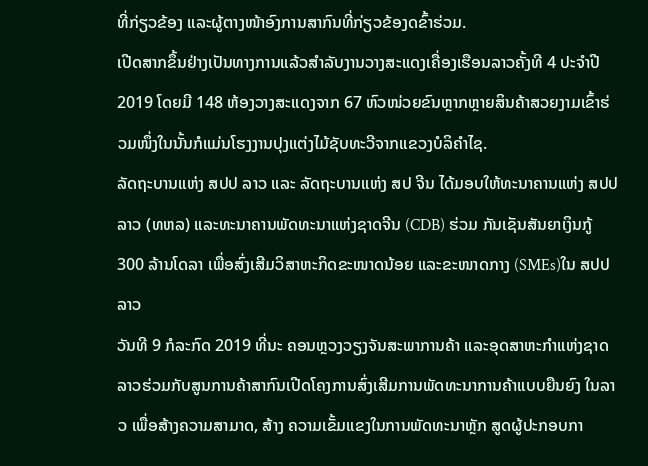ທີ່ກ່ຽວຂ້ອງ ແລະຜູ້ຕາງໜ້າອົງການສາກົນທີ່ກ່ຽວຂ້ອງດຂົ້າຮ່ວມ.
ເປີດສາກຂຶ້ນຢ່າງເປັນທາງການແລ້ວສຳລັບງານວາງສະແດງເຄື່ອງເຮືອນລາວຄັ້ງທີ 4 ປະຈຳປີ 2019 ໂດຍມີ 148 ຫ້ອງວາງສະແດງຈາກ 67 ຫົວໜ່ວຍຂົນຫຼາກຫຼາຍສິນຄ້າສວຍງາມເຂົ້າຮ່ວມໜຶ່ງໃນນັ້ນກໍແມ່ນໂຮງງານປຸງແຕ່ງໄມ້ຊັບທະວີຈາກແຂວງບໍລິຄຳໄຊ.
ລັດຖະບານແຫ່ງ ສປປ ລາວ ແລະ ລັດຖະບານແຫ່ງ ສປ ຈີນ ໄດ້ມອບໃຫ້ທະນາຄານແຫ່ງ ສປປ ລາວ (ທຫລ) ແລະທະນາຄານພັດທະນາແຫ່ງຊາດຈີນ (CDB) ຮ່ວມ ກັນເຊັນສັນຍາເງິນກູ້ 300 ລ້ານໂດລາ ເພື່ອສົ່ງເສີມວິສາຫະກິດຂະໜາດນ້ອຍ ແລະຂະໜາດກາງ (SMEs)ໃນ ສປປ ລາວ
ວັນທີ 9 ກໍລະກົດ 2019 ທີ່ນະ ຄອນຫຼວງວຽງຈັນສະພາການຄ້າ ແລະອຸດສາຫະກຳແຫ່ງຊາດລາວຮ່ວມກັບສູນການຄ້າສາກົນເປີດໂຄງການສົ່ງເສີມການພັດທະນາການຄ້າແບບຍືນຍົງ ໃນລາວ ເພື່ອສ້າງຄວາມສາມາດ, ສ້າງ ຄວາມເຂັ້ມແຂງໃນການພັດທະນາຫຼັກ ສູດຜູ້ປະກອບກາ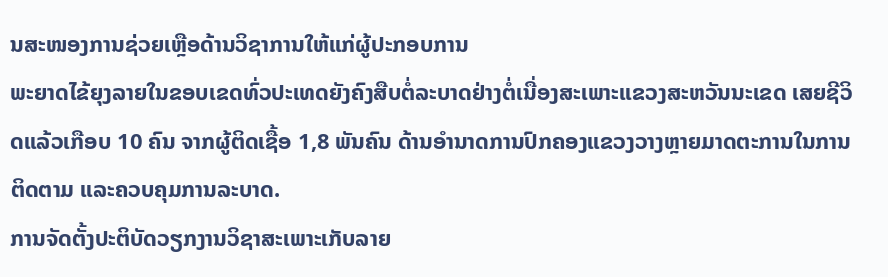ນສະໜອງການຊ່ວຍເຫຼືອດ້ານວິຊາການໃຫ້ແກ່ຜູ້ປະກອບການ
ພະຍາດໄຂ້ຍຸງລາຍໃນຂອບເຂດທົ່ວປະເທດຍັງຄົງສືບຕໍ່ລະບາດຢ່າງຕໍ່ເນື່ອງສະເພາະແຂວງສະຫວັນນະເຂດ ເສຍຊີວິດແລ້ວເກືອບ 10 ຄົນ ຈາກຜູ້ຕິດເຊື້ອ 1,8 ພັນຄົນ ດ້ານອຳນາດການປົກຄອງແຂວງວາງຫຼາຍມາດຕະການໃນການຕິດຕາມ ແລະຄວບຄຸມການລະບາດ.
ການຈັດຕັ້ງປະຕິບັດວຽກງານວິຊາສະເພາະເກັບລາຍ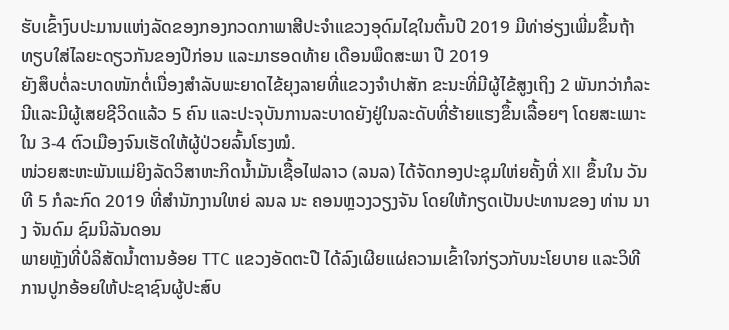ຮັບເຂົ້າງົບປະມານແຫ່ງລັດຂອງກອງກວດກາພາສີປະຈໍາແຂວງອຸດົມໄຊໃນຕົ້ນປີ 2019 ມີທ່າອ່ຽງເພີ່ມຂຶ້ນຖ້າທຽບໃສ່ໄລຍະດຽວກັນຂອງປີກ່ອນ ແລະມາຮອດທ້າຍ ເດືອນພຶດສະພາ ປີ 2019
ຍັງສຶບຕໍ່ລະບາດໜັກຕໍ່ເນື່ອງສໍາລັບພະຍາດໄຂ້ຍຸງລາຍທີ່ແຂວງຈໍາປາສັກ ຂະນະທີ່ມີຜູ້ໄຂ້ສູງເຖິງ 2 ພັນກວ່າກໍລະນີແລະມີຜູ້ເສຍຊີວິດແລ້ວ 5 ຄົນ ແລະປະຈຸບັນການລະບາດຍັງຢູ່ໃນລະດັບທີ່ຮ້າຍແຮງຂຶ້ນເລື້ອຍໆ ໂດຍສະເພາະໃນ 3-4 ຕົວເມືອງຈົນເຮັດໃຫ້ຜູ້ປ່ວຍລົ້ນໂຮງໝໍ.
ໜ່ວຍສະຫະພັນແມ່ຍິງລັດວິສາຫະກິດນໍ້າມັນເຊື້ອໄຟລາວ (ລນລ) ໄດ້ຈັດກອງປະຊຸມໃຫ່ຍຄັ້ງທີ່ XII ຂຶ້ນໃນ ວັນທີ 5 ກໍລະກົດ 2019 ທີ່ສໍານັກງານໃຫຍ່ ລນລ ນະ ຄອນຫຼວງວຽງຈັນ ໂດຍໃຫ້ກຽດເປັນປະທານຂອງ ທ່ານ ນາງ ຈັນດົມ ຊົມນິລັນດອນ
ພາຍຫຼັງທີ່ບໍລິສັດນໍ້າຕານອ້ອຍ TTC ແຂວງອັດຕະປື ໄດ້ລົງເຜີຍແຜ່ຄວາມເຂົ້າໃຈກ່ຽວກັບນະໂຍບາຍ ແລະວິທີການປູກອ້ອຍໃຫ້ປະຊາຊົນຜູ້ປະສົບ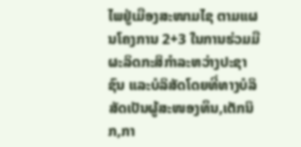ໄພຢູ່ເມືອງສະໜາມໄຊ ຕາມແຜນໂຄງການ 2+3 ໃນການຮ່ວມມືຜະລິດກະສິກຳລະຫວ່າງປະຊາຊົນ ແລະບໍລິສັດໂດຍທີ່ທາງບໍລິສັດເປັນຜູ້ສະໜອງທຶນ,ເຕັກນິກ,ກາ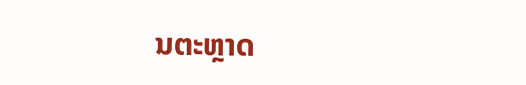ນຕະຫຼາດ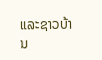ແລະຊາວບ້ານ